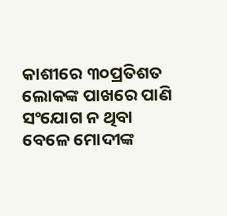କାଶୀରେ ୩୦ପ୍ରତିଶତ ଲୋକଙ୍କ ପାଖରେ ପାଣି ସଂଯୋଗ ନ ଥିବା ବେଳେ ମୋଦୀଙ୍କ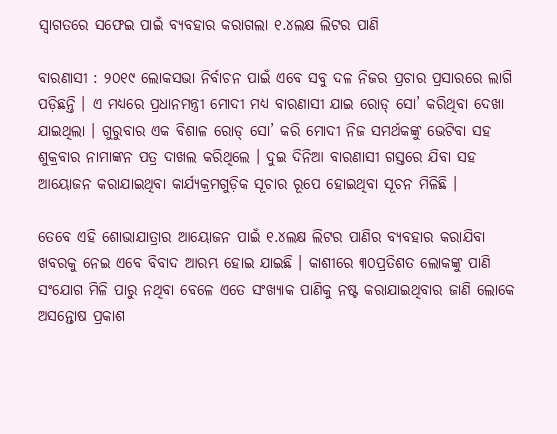ସ୍ୱାଗତରେ ସଫେଇ ପାଇଁ ବ୍ୟବହାର କରାଗଲା ୧.୪ଲକ୍ଷ ଲିଟର ପାଣି

ବାରଣାସୀ : ୨୦୧୯ ଲୋକସଭା ନିର୍ବାଚନ ପାଇଁ ଏବେ ସବୁ ଦଳ ନିଜର ପ୍ରଚାର ପ୍ରସାରରେ ଲାଗି ପଡ଼ିଛନ୍ତି । ଏ ମଧ୍ୟରେ ପ୍ରଧାନମନ୍ତ୍ରୀ ମୋଦୀ ମଧ୍ୟ ବାରଣାସୀ ଯାଇ ରୋଡ୍‌ ସୋ’ କରିଥିବା ଦେଖା ଯାଇଥିଲା । ଗୁରୁବାର ଏକ ବିଶାଳ ରୋଡ୍‌ ସୋ’ କରି ମୋଦୀ ନିଜ ସମର୍ଥକଙ୍କୁ ଭେଟିବା ସହ ଶୁକ୍ରବାର ନାମାଙ୍କନ ପତ୍ର ଦାଖଲ କରିଥିଲେ । ଦୁଇ ଦିନିଆ ବାରଣାସୀ ଗସ୍ତରେ ଯିବା ସହ ଆୟୋଜନ କରାଯାଇଥିବା କାର୍ଯ୍ୟକ୍ରମଗୁଡ଼ିକ ସୂଚାର ରୂପେ ହୋଇଥିବା ସୂଚନ ମିଳିଛି ।

ତେବେ ଏହି ଶୋଭାଯାତ୍ରାର ଆୟୋଜନ ପାଇଁ ୧.୪ଲକ୍ଷ ଲିଟର ପାଣିର ବ୍ୟବହାର କରାଯିବା ଖବରକୁ ନେଇ ଏବେ ବିବାଦ ଆରମ୍ଭ ହୋଇ ଯାଇଛି । କାଶୀରେ ୩୦ପ୍ରତିଶତ ଲୋକଙ୍କୁ ପାଣି ସଂଯୋଗ ମିଳି ପାରୁ ନଥିବା ବେଳେ ଏତେ ସଂଖ୍ୟାକ ପାଣିକୁ ନଷ୍ଟ କରାଯାଇଥିବାର ଜାଣି ଲୋକେ ଅସନ୍ତୋଷ ପ୍ରକାଶ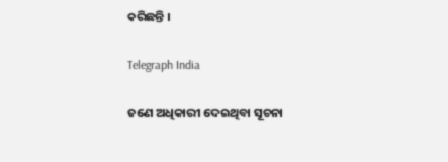କରିଛନ୍ତି ।

Telegraph India

ଜଣେ ଅଧିକାରୀ ଦେଇଥିବା ସୂଚନା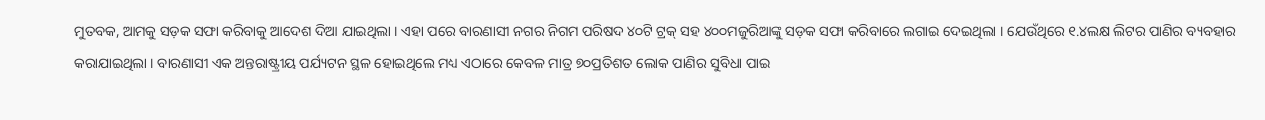ମୁତବକ, ଆମକୁ ସଡ଼କ ସଫା କରିବାକୁ ଆଦେଶ ଦିଆ ଯାଇଥିଲା । ଏହା ପରେ ବାରଣାସୀ ନଗର ନିଗମ ପରିଷଦ ୪୦ଟି ଟ୍ରକ୍‌ ସହ ୪୦୦ମଜୁରିଆଙ୍କୁ ସଡ଼କ ସଫା କରିବାରେ ଲଗାଇ ଦେଇଥିଲା । ଯେଉଁଥିରେ ୧.୪ଲକ୍ଷ ଲିଟର ପାଣିର ବ୍ୟବହାର କରାଯାଇଥିଲା । ବାରଣାସୀ ଏକ ଅନ୍ତରାଷ୍ଟ୍ରୀୟ ପର୍ଯ୍ୟଟନ ସ୍ଥଳ ହୋଇଥିଲେ ମଧ୍ୟ ଏଠାରେ କେବଳ ମାତ୍ର ୭୦ପ୍ରତିଶତ ଲୋକ ପାଣିର ସୁବିଧା ପାଇ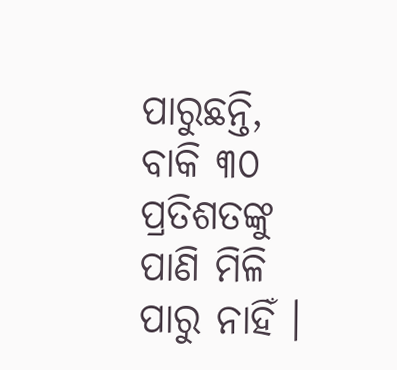ପାରୁଛନ୍ତି, ବାକି ୩୦ ପ୍ରତିଶତଙ୍କୁ ପାଣି ମିଳି ପାରୁ ନାହିଁ ।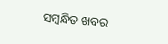ସମ୍ବନ୍ଧିତ ଖବର